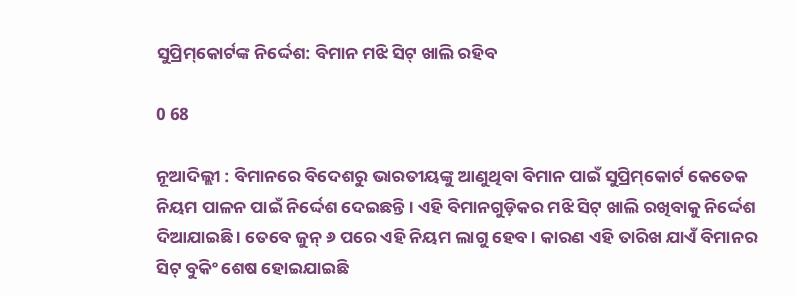ସୁପ୍ରିମ୍‌କୋର୍ଟଙ୍କ ନିର୍ଦ୍ଦେଶ: ବିମାନ ମଝି ସିଟ୍ ଖାଲି ରହିବ

0 68

ନୂଆଦିଲ୍ଲୀ : ବିମାନରେ ବିଦେଶରୁ ଭାରତୀୟଙ୍କୁ ଆଣୁଥିବା ବିମାନ ପାଇଁ ସୁପ୍ରିମ୍‌କୋର୍ଟ କେତେକ ନିୟମ ପାଳନ ପାଇଁ ନିର୍ଦ୍ଦେଶ ଦେଇଛନ୍ତି । ଏହି ବିମାନଗୁଡ଼ିକର ମଝି ସିଟ୍ ଖାଲି ରଖିବାକୁ ନିର୍ଦ୍ଦେଶ ଦିଆଯାଇଛି । ତେବେ ଜୁନ୍ ୬ ପରେ ଏହି ନିୟମ ଲାଗୁ ହେବ । କାରଣ ଏହି ତାରିଖ ଯାଏଁ ବିମାନର ସିଟ୍ ବୁକିଂ ଶେଷ ହୋଇଯାଇଛି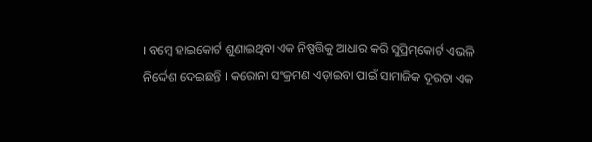। ବମ୍ବେ ହାଇକୋର୍ଟ ଶୁଣାଇଥିବା ଏକ ନିଷ୍ପତ୍ତିକୁ ଆଧାର କରି ସୁପ୍ରିମ୍‌କୋର୍ଟ ଏଭଳି ନିର୍ଦ୍ଦେଶ ଦେଇଛନ୍ତି । କରୋନା ସଂକ୍ରମଣ ଏଡ଼ାଇବା ପାଇଁ ସାମାଜିକ ଦୂରତା ଏକ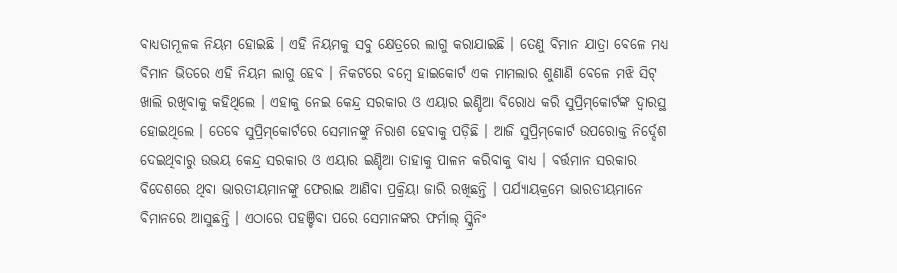ବାଧ୍ୟତାମୂଳକ ନିୟମ ହୋଇଛି । ଏହି ନିୟମକୁ ସବୁ କ୍ଷେତ୍ରରେ ଲାଗୁ କରାଯାଇଛି । ତେଣୁ ବିମାନ ଯାତ୍ରା ବେଳେ ମଧ୍ୟ ବିମାନ ଭିତରେ ଏହି ନିୟମ ଲାଗୁ ହେବ । ନିକଟରେ ବମ୍ବେ ହାଇକୋର୍ଟ ଏକ ମାମଲାର ଶୁଣାଣି ବେଳେ ମଝି ସିଟ୍ ଖାଲି ରଖିବାକୁ କହିଥିଲେ । ଏହାକୁ ନେଇ କେନ୍ଦ୍ର ସରକାର ଓ ଏୟାର ଇଣ୍ଡିଆ ବିରୋଧ କରି ସୁପ୍ରିମ୍‌କୋର୍ଟଙ୍କ ଦ୍ୱାରସ୍ଥ ହୋଇଥିଲେ । ତେବେ ସୁପ୍ରିମ୍‌କୋର୍ଟରେ ସେମାନଙ୍କୁ ନିରାଶ ହେବାକୁ ପଡ଼ିଛି । ଆଜି ସୁପ୍ରିମ୍‌କୋର୍ଟ ଉପରୋକ୍ତ ନିର୍ଦ୍ଦେଶ ଦେଇଥିବାରୁ ଉଭୟ କେନ୍ଦ୍ର ସରକାର ଓ ଏୟାର ଇଣ୍ଡିଆ ତାହାକୁ ପାଳନ କରିବାକୁ ବାଧ୍ୟ । ବର୍ତ୍ତମାନ ସରକାର ବିଦେଶରେ ଥିବା ଭାରତୀୟମାନଙ୍କୁ ଫେରାଇ ଆଣିବା ପ୍ରକ୍ରିୟା ଜାରି ରଖିଛନ୍ତି । ପର୍ଯ୍ୟାୟକ୍ରମେ ଭାରତୀୟମାନେ ବିମାନରେ ଆସୁଛନ୍ତି । ଏଠାରେ ପହଞ୍ଚିବା ପରେ ସେମାନଙ୍କର ଫର୍ମାଲ୍ ସ୍କ୍ରିନିଂ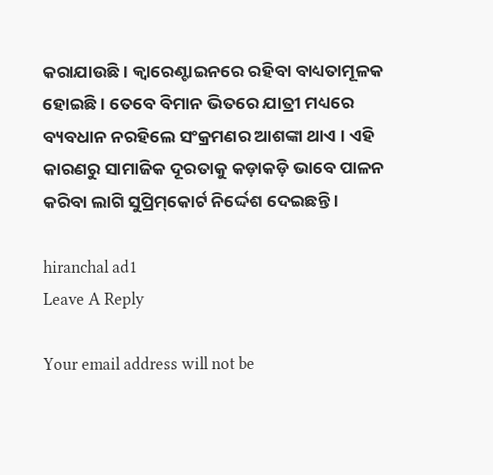କରାଯାଉଛି । କ୍ୱାରେଣ୍ଟାଇନରେ ରହିବା ବାଧ୍ୟତାମୂଳକ ହୋଇଛି । ତେବେ ବିମାନ ଭିତରେ ଯାତ୍ରୀ ମଧ୍ୟରେ ବ୍ୟବଧାନ ନରହିଲେ ସଂକ୍ରମଣର ଆଶଙ୍କା ଥାଏ । ଏହି କାରଣରୁ ସାମାଜିକ ଦୂରତାକୁ କଡ଼ାକଡ଼ି ଭାବେ ପାଳନ କରିବା ଲାଗି ସୁପ୍ରିମ୍‌କୋର୍ଟ ନିର୍ଦ୍ଦେଶ ଦେଇଛନ୍ତି ।

hiranchal ad1
Leave A Reply

Your email address will not be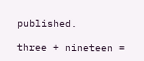published.

three + nineteen =